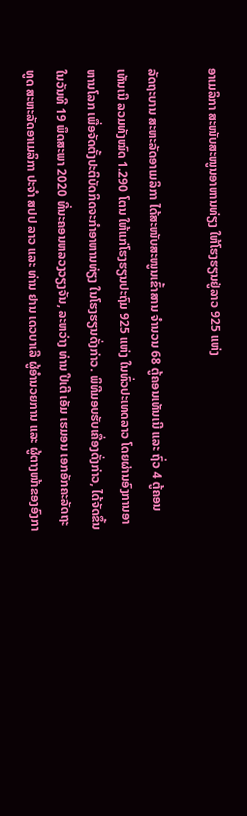ອາເມລິກາ ສະໜັບສະໜູນອາຫານທ່ຽງ ໃຫ້ໂຮງຮຽນຢູ່ລາວ 925 ແຫ່ງ

ລັດຖະບານ ສະຫະລັດອາເມລິກາ ໄດ້ສະໜັບສະໜູນເຂົ້າສານ ຈຳນວນ 68 ຕູ້ຄອນເທັນເນີ ແລະ ຖົ່ວ 4 ຕູ້ຄອນເທັນເນີ ລວມທັງໝົດ 1.290 ໂຕນ ໃຫ້ແກ່ໂຮງຮຽນປະຖົມ 925 ແຫ່ງ ໃນທົ່ວປະເທດລາວ ໂດຍຜ່ານອົງການອາຫານໂລກ ເພື່ອຈັດຕັ້ງປະຕິບັດກິດຈະກໍາອາຫານທ່ຽງ ໃນໂຮງຮຽນດັ່ງກ່າວ. ພິທີມອບຮັບເຄື່ອງດັ່ງກ່າວ, ໄດ້ຈັດຂຶ້ນໃນວັນທີ 19 ພຶດສະພາ 2020 ທີ່ນະຄອນຫລວງວຽງຈັນ, ລະຫວ່າງ ທ່ານ ປີເຕີ ເອັມ ເຮມອນ ເອກອັກຄະລັດຖະທູດ ສະຫະລັດອາເມລິກາ ປະຈຳ ສປປ ລາວ ແລະ ທ່ານ ຢານ ເດວບາເລີ ຜູ້ອຳນວຍການ ແລະ ຜູ້ຕາງໜ້າຂອງອົງກາ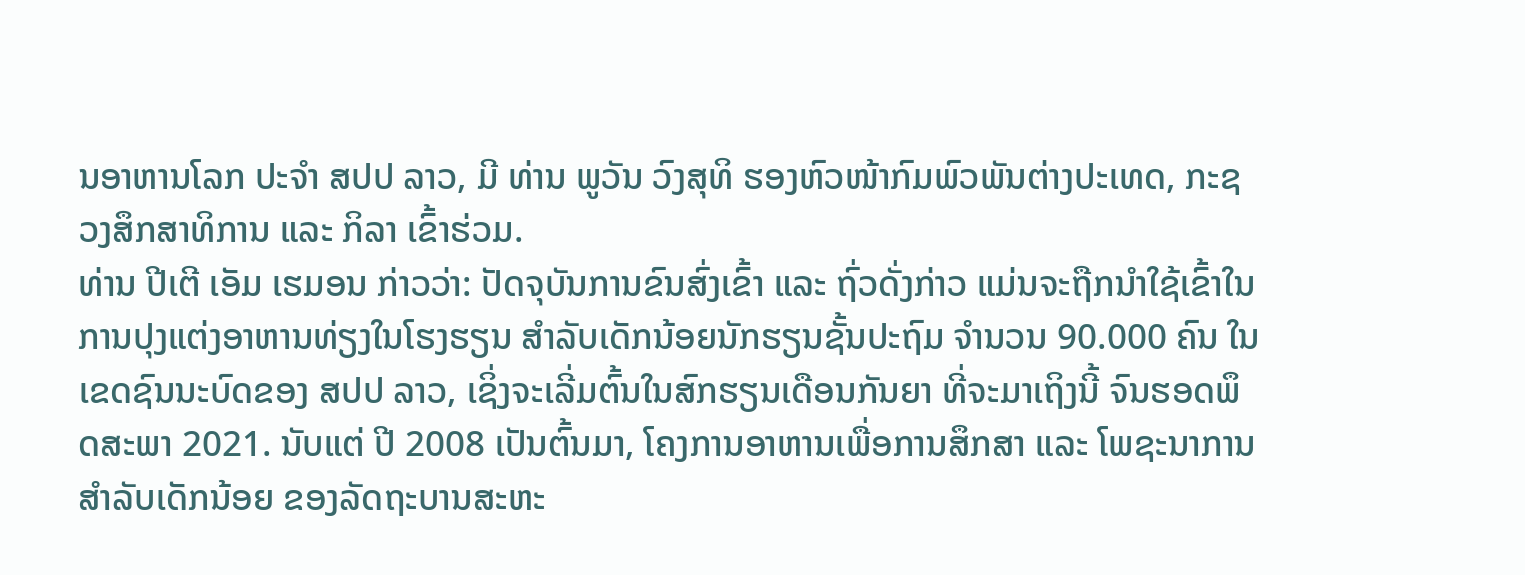ນອາຫານໂລກ ປະຈຳ ສປປ ລາວ, ມີ ທ່ານ ພູວັນ ວົງສຸທິ ຮອງຫົວໜ້າກົມພົວພັນຕ່າງປະເທດ, ກະຊວງສຶກສາທິການ ແລະ ກິລາ ເຂົ້າຮ່ວມ.
ທ່ານ ປີເຕີ ເອັມ ເຮມອນ ກ່າວວ່າ: ປັດຈຸບັນການຂົນສົ່ງເຂົ້າ ແລະ ຖົ່ວດັ່ງກ່າວ ແມ່ນຈະຖືກນຳໃຊ້ເຂົ້າໃນການປຸງແຕ່ງອາຫານທ່ຽງໃນໂຮງຮຽນ ສຳລັບເດັກນ້ອຍນັກຮຽນຊັ້ນປະຖົມ ຈຳນວນ 90.000 ຄົນ ໃນເຂດຊົນນະບົດຂອງ ສປປ ລາວ, ເຊິ່ງຈະເລີ່ມຕົ້ນໃນສົກຮຽນເດືອນກັນຍາ ທີ່ຈະມາເຖິງນີ້ ຈົນຮອດພຶດສະພາ 2021. ນັບແຕ່ ປີ 2008 ເປັນຕົ້ນມາ, ໂຄງການອາຫານເພື່ອການສຶກສາ ແລະ ໂພຊະນາການ ສຳລັບເດັກນ້ອຍ ຂອງລັດຖະບານສະຫະ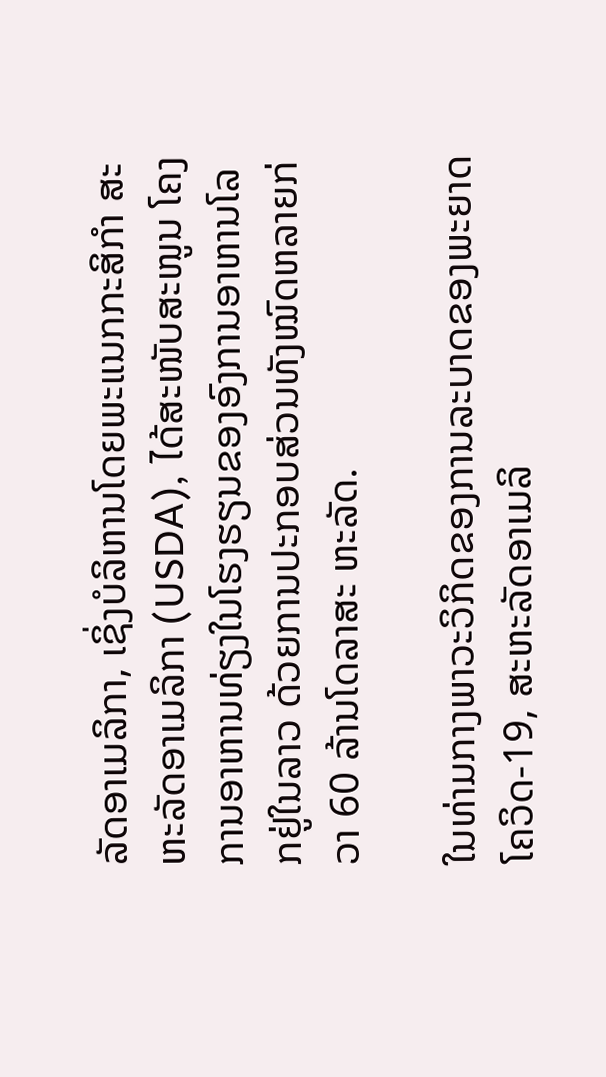ລັດອາເມລິກາ, ເຊິ່ງບໍລິຫານໂດຍພະແນກກະສິກຳ ສະຫະລັດອາເມລິກາ (USDA), ໄດ້ສະໜັບສະໜູນ ໂຄງການອາຫານທ່ຽງໃນໂຮງຮຽນຂອງອົງການອາຫານໂລກຢູ່ໃນລາວ ດ້ວຍການປະກອບສ່ວນທັງໝົດຫລາຍກ່ວາ 60 ລ້ານໂດລາສະ ຫະລັດ.

ໃນທ່າມກາງພາວະວິກິດຂອງການລະບາດຂອງພະຍາດໂຄວິດ-19, ສະຫະລັດອາເມລິ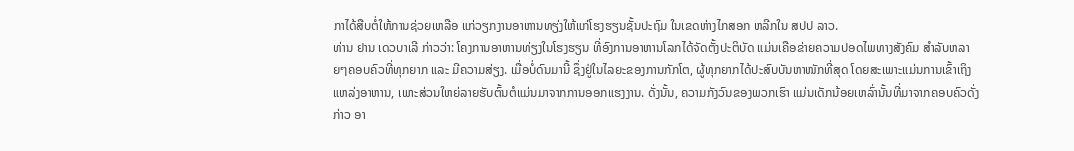ກາໄດ້ສືບຕໍ່ໃຫ້ການຊ່ວຍເຫລືອ ແກ່ວຽກງານອາຫານທຽ່ງໃຫ້ແກ່ໂຮງຮຽນຊັ້ນປະຖົມ ໃນເຂດຫ່າງໄກສອກ ຫລີກໃນ ສປປ ລາວ.
ທ່ານ ຢານ ເດວບາເລີ ກ່າວວ່າ: ໂຄງການອາຫານທ່ຽງໃນໂຮງຮຽນ ທີ່ອົງການອາຫານໂລກໄດ້ຈັດຕັ້ງປະຕິບັດ ແມ່ນເຄືອຂ່າຍຄວາມປອດໄພທາງສັງຄົມ ສຳລັບຫລາຍໆຄອບຄົວທີ່ທຸກຍາກ ແລະ ມີຄວາມສ່ຽງ. ເມື່ອບໍ່ດົນມານີ້ ຊຶ່ງຢູ່ໃນໄລຍະຂອງການກັກໂຕ, ຜູ້ທຸກຍາກໄດ້ປະສົບບັນຫາໜັກທີ່ສຸດ ໂດຍສະເພາະແມ່ນການເຂົ້າເຖິງແຫລ່ງອາຫານ, ເພາະສ່ວນໃຫຍ່ລາຍຮັບຕົ້ນຕໍແມ່ນມາຈາກການອອກແຮງງານ. ດັ່ງນັ້ນ, ຄວາມກັງວົນຂອງພວກເຮົາ ແມ່ນເດັກນ້ອຍເຫລົ່ານັ້ນທີ່ມາຈາກຄອບຄົວດັ່ງ ກ່າວ ອາ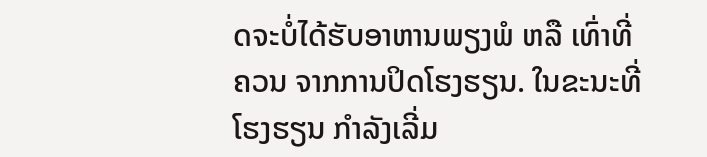ດຈະບໍ່ໄດ້ຮັບອາຫານພຽງພໍ ຫລື ເທົ່າທີ່ຄວນ ຈາກການປິດໂຮງຮຽນ. ໃນຂະນະທີ່ໂຮງຮຽນ ກຳລັງເລີ່ມ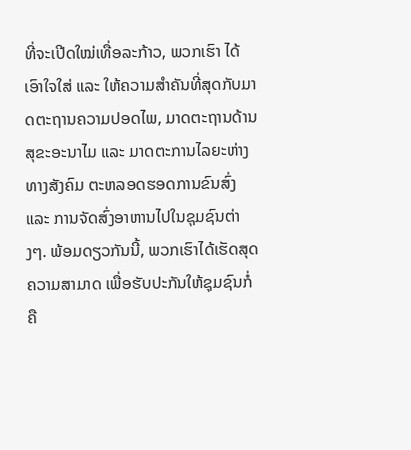ທີ່ຈະເປີດໃໝ່ເທື່ອລະກ້າວ, ພວກເຮົາ ໄດ້ເອົາໃຈໃສ່ ແລະ ໃຫ້ຄວາມສຳຄັນທີ່ສຸດກັບມາດຕະຖານຄວາມປອດໄພ, ມາດຕະຖານດ້ານສຸຂະອະນາໄມ ແລະ ມາດຕະການໄລຍະຫ່າງທາງສັງຄົມ ຕະຫລອດຮອດການຂົນສົ່ງ ແລະ ການຈັດສົ່ງອາຫານໄປໃນຊຸມຊົນຕ່າງໆ. ພ້ອມດຽວກັນນີ້, ພວກເຮົາໄດ້ເຮັດສຸດຄວາມສາມາດ ເພື່ອຮັບປະກັນໃຫ້ຊຸມຊົນກໍ່ຄື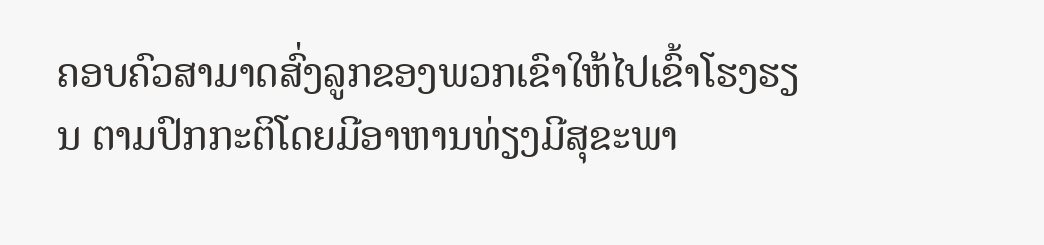ຄອບຄົວສາມາດສົ່ງລູກຂອງພວກເຂົາໃຫ້ໄປເຂົ້າໂຮງຮຽນ ຕາມປົກກະຕິໂດຍມີອາຫານທ່ຽງມີສຸຂະພາ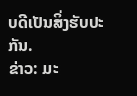ບດີເປັນສິ່ງຮັບປະກັນ.
ຂ່າວ: ມະ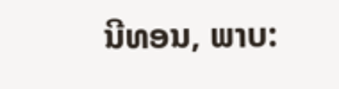ນີທອນ, ພາບ: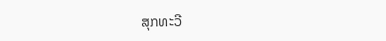ສຸກທະວີ